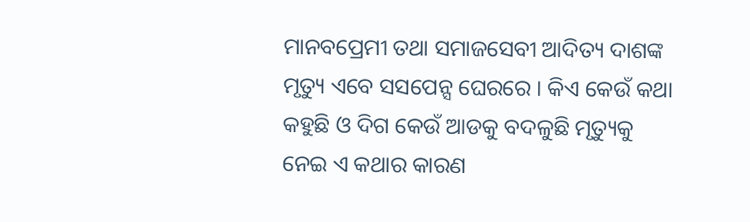ମାନବପ୍ରେମୀ ତଥା ସମାଜସେବୀ ଆଦିତ୍ୟ ଦାଶଙ୍କ ମୃତ୍ୟୁ ଏବେ ସସପେନ୍ସ ଘେରରେ । କିଏ କେଉଁ କଥା କହୁଛି ଓ ଦିଗ କେଉଁ ଆଡକୁ ବଦଳୁଛି ମୃତ୍ୟୁକୁ ନେଇ ଏ କଥାର କାରଣ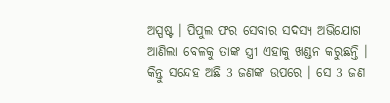ଅସ୍ପଷ୍ଟ । ପିପୁଲ ଫର ସେବାର ସଦସ୍ୟ ଅଭିଯୋଗ ଆଣିଲା ବେଳକୁ ତାଙ୍କ ସ୍ତ୍ରୀ ଏହାକୁ ଖଣ୍ଡନ କରୁଛନ୍ତି । କିନ୍ତୁ ସନ୍ଦେହ ଅଛି 3 ଜଣଙ୍କ ଉପରେ । ସେ 3 ଜଣ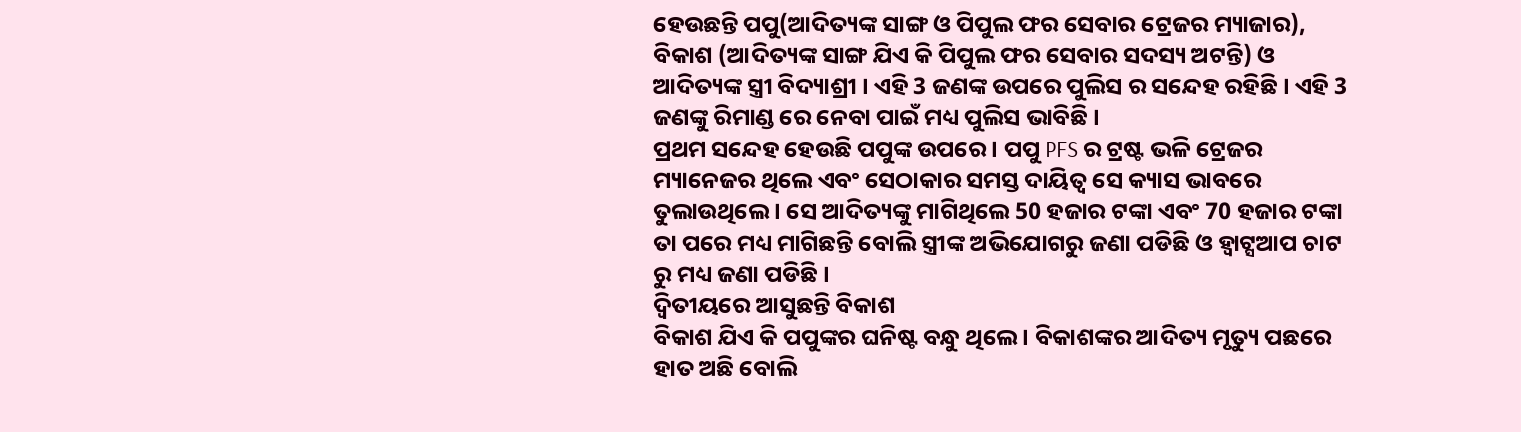ହେଉଛନ୍ତି ପପୁ(ଆଦିତ୍ୟଙ୍କ ସାଙ୍ଗ ଓ ପିପୁଲ ଫର ସେବାର ଟ୍ରେଜର ମ୍ୟାଜାର), ବିକାଶ (ଆଦିତ୍ୟଙ୍କ ସାଙ୍ଗ ଯିଏ କି ପିପୁଲ ଫର ସେବାର ସଦସ୍ୟ ଅଟନ୍ତି) ଓ ଆଦିତ୍ୟଙ୍କ ସ୍ତ୍ରୀ ବିଦ୍ୟାଶ୍ରୀ । ଏହି 3 ଜଣଙ୍କ ଉପରେ ପୁଲିସ ର ସନ୍ଦେହ ରହିଛି । ଏହି 3 ଜଣଙ୍କୁ ରିମାଣ୍ଡ ରେ ନେବା ପାଇଁ ମଧ୍ୟ ପୁଲିସ ଭାବିଛି ।
ପ୍ରଥମ ସନ୍ଦେହ ହେଉଛି ପପୁଙ୍କ ଉପରେ । ପପୁ PFS ର ଟ୍ରଷ୍ଟ ଭଳି ଟ୍ରେଜର ମ୍ୟାନେଜର ଥିଲେ ଏବଂ ସେଠାକାର ସମସ୍ତ ଦାୟିତ୍ଵ ସେ କ୍ୟାସ ଭାବରେ ତୁଲାଉଥିଲେ । ସେ ଆଦିତ୍ୟଙ୍କୁ ମାଗିଥିଲେ 50 ହଜାର ଟଙ୍କା ଏବଂ 70 ହଜାର ଟଙ୍କା ତା ପରେ ମଧ୍ୟ ମାଗିଛନ୍ତି ବୋଲି ସ୍ତ୍ରୀଙ୍କ ଅଭିଯୋଗରୁ ଜଣା ପଡିଛି ଓ ହ୍ଵାଟ୍ସଆପ ଚାଟ ରୁ ମଧ୍ୟ ଜଣା ପଡିଛି ।
ଦ୍ଵିତୀୟରେ ଆସୁଛନ୍ତି ବିକାଶ
ବିକାଶ ଯିଏ କି ପପୁଙ୍କର ଘନିଷ୍ଟ ବନ୍ଧୁ ଥିଲେ । ବିକାଶଙ୍କର ଆଦିତ୍ୟ ମୃତ୍ୟୁ ପଛରେ ହାତ ଅଛି ବୋଲି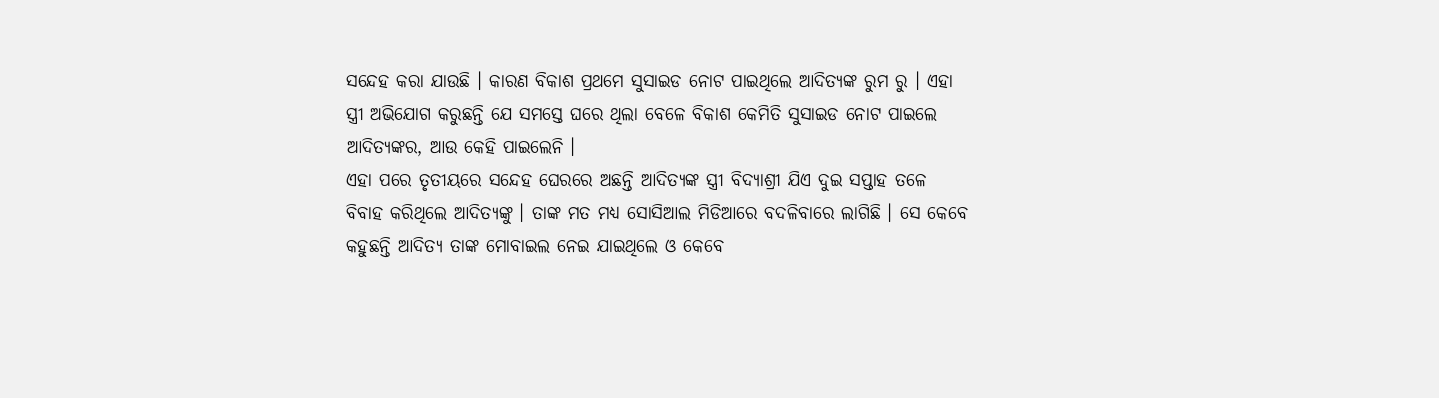ସନ୍ଦେହ କରା ଯାଉଛି । କାରଣ ବିକାଶ ପ୍ରଥମେ ସୁସାଇଡ ନୋଟ ପାଇଥିଲେ ଆଦିତ୍ୟଙ୍କ ରୁମ ରୁ । ଏହା ସ୍ତ୍ରୀ ଅଭିଯୋଗ କରୁଛନ୍ତି ଯେ ସମସ୍ତେ ଘରେ ଥିଲା ବେଳେ ବିକାଶ କେମିତି ସୁସାଇଡ ନୋଟ ପାଇଲେ ଆଦିତ୍ୟଙ୍କର, ଆଉ କେହି ପାଇଲେନି ।
ଏହା ପରେ ତୃତୀୟରେ ସନ୍ଦେହ ଘେରରେ ଅଛନ୍ତି ଆଦିତ୍ୟଙ୍କ ସ୍ତ୍ରୀ ବିଦ୍ୟାଶ୍ରୀ ଯିଏ ଦୁଇ ସପ୍ତାହ ତଳେ ବିବାହ କରିଥିଲେ ଆଦିତ୍ୟଙ୍କୁ । ତାଙ୍କ ମତ ମଧ୍ୟ ସୋସିଆଲ ମିଡିଆରେ ବଦଳିବାରେ ଲାଗିଛି । ସେ କେବେ କହୁଛନ୍ତି ଆଦିତ୍ୟ ତାଙ୍କ ମୋବାଇଲ ନେଇ ଯାଇଥିଲେ ଓ କେବେ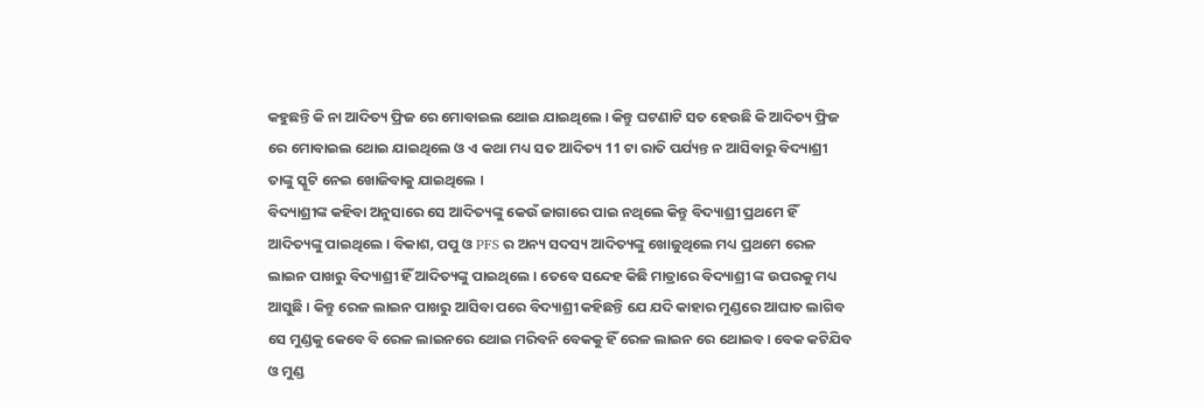କହୁଛନ୍ତି କି ନା ଆଦିତ୍ୟ ଫ୍ରିଜ ରେ ମୋବାଇଲ ଥୋଇ ଯାଇଥିଲେ । କିନ୍ତୁ ଘଟଣାଟି ସତ ହେଉଛି କି ଆଦିତ୍ୟ ଫ୍ରିଜ ରେ ମୋବାଇଲ ଥୋଇ ଯାଇଥିଲେ ଓ ଏ କଥା ମଧ୍ୟ ସତ ଆଦିତ୍ୟ 11 ଟା ରାତି ପର୍ଯ୍ୟନ୍ତ ନ ଆସିବାରୁ ବିଦ୍ୟାଶ୍ରୀ ତାଙ୍କୁ ସ୍କୂଟି ନେଇ ଖୋଜିବାକୁ ଯାଇଥିଲେ ।
ବିଦ୍ୟାଶ୍ରୀଙ୍କ କହିବା ଅନୁସାରେ ସେ ଆଦିତ୍ୟଙ୍କୁ କେଉଁ ଜାଗାରେ ପାଇ ନଥିଲେ କିନ୍ତୁ ବିଦ୍ୟାଶ୍ରୀ ପ୍ରଥମେ ହିଁ ଆଦିତ୍ୟଙ୍କୁ ପାଇଥିଲେ । ବିକାଶ, ପପୁ ଓ PFS ର ଅନ୍ୟ ସଦସ୍ୟ ଆଦିତ୍ୟଙ୍କୁ ଖୋଜୁଥିଲେ ମଧ୍ୟ ପ୍ରଥମେ ରେଳ ଲାଇନ ପାଖରୁ ବିଦ୍ୟାଶ୍ରୀ ହିଁ ଆଦିତ୍ୟଙ୍କୁ ପାଇଥିଲେ । ତେବେ ସନ୍ଦେହ କିଛି ମାତ୍ରାରେ ବିଦ୍ୟାଶ୍ରୀ ଙ୍କ ଉପରକୁ ମଧ୍ୟ ଆସୁଛି । କିନ୍ତୁ ରେଳ ଲାଇନ ପାଖରୁ ଆସିବା ପରେ ବିଦ୍ୟାଶ୍ରୀ କହିଛନ୍ତି ଯେ ଯଦି କାହାର ମୁଣ୍ଡରେ ଆଘାତ ଲାଗିବ ସେ ମୁଣ୍ଡକୁ କେବେ ବି ରେଳ ଲାଇନରେ ଥୋଇ ମରିବନି ବେକକୁ ହିଁ ରେଳ ଲାଇନ ରେ ଥୋଇବ । ବେକ କଟିଯିବ ଓ ମୁଣ୍ଡ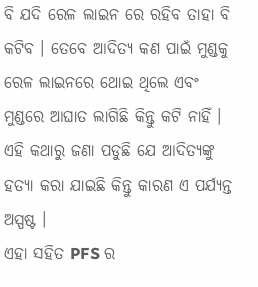ବି ଯଦି ରେଳ ଲାଇନ ରେ ରହିବ ତାହା ବି କଟିବ । ତେବେ ଆଦିତ୍ୟ କଣ ପାଇଁ ମୁଣ୍ଡକୁ ରେଳ ଲାଇନରେ ଥୋଇ ଥିଲେ ଏବଂ ମୁଣ୍ଡରେ ଆଘାତ ଲାଗିଛି କିନ୍ତୁ କଟି ନାହିଁ । ଏହି କଥାରୁ ଜଣା ପଡୁଛି ଯେ ଆଦିତ୍ୟଙ୍କୁ ହତ୍ୟା କରା ଯାଇଛି କିନ୍ତୁ କାରଣ ଏ ପର୍ଯ୍ୟନ୍ତ ଅସ୍ପଷ୍ଟ ।
ଏହା ସହିତ PFS ର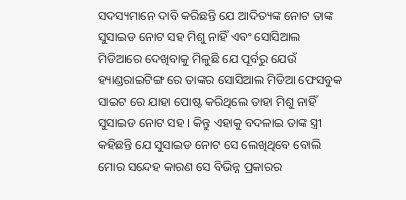ସଦସ୍ୟମାନେ ଦାବି କରିଛନ୍ତି ଯେ ଆଦିତ୍ୟଙ୍କ ନୋଟ ତାଙ୍କ ସୁସାଇଡ ନୋଟ ସହ ମିଶୁ ନାହିଁ ଏବଂ ସୋସିଆଲ ମିଡିଆରେ ଦେଖିବାକୁ ମିଳୁଛି ଯେ ପୂର୍ବରୁ ଯେଉଁ ହ୍ୟାଣ୍ଡରାଇଟିଙ୍ଗ ରେ ତାଙ୍କର ସୋସିଆଲ ମିଡିଆ ଫେସବୁକ ସାଇଟ ରେ ଯାହା ପୋଷ୍ଟ କରିଥିଲେ ତାହା ମିଶୁ ନାହିଁ ସୁସାଇଡ ନୋଟ ସହ । କିନ୍ତୁ ଏହାକୁ ବଦଳାଇ ତାଙ୍କ ସ୍ତ୍ରୀ କହିଛନ୍ତି ଯେ ସୁସାଇଡ ନୋଟ ସେ ଲେଖିଥିବେ ବୋଲି ମୋର ସନ୍ଦେହ କାରଣ ସେ ବିଭିନ୍ନ ପ୍ରକାରର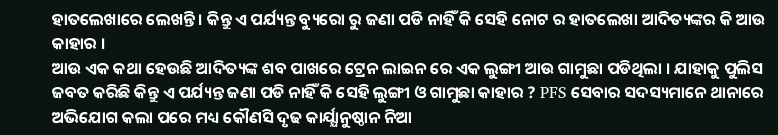ହାତଲେଖାରେ ଲେଖନ୍ତି । କିନ୍ତୁ ଏ ପର୍ଯ୍ୟନ୍ତ ବ୍ୟୁରୋ ରୁ ଜଣା ପଡି ନାହିଁ କି ସେହି ନୋଟ ର ହାତଲେଖା ଆଦିତ୍ୟଙ୍କର କି ଆଉ କାହାର ।
ଆଉ ଏକ କଥା ହେଉଛି ଆଦିତ୍ୟଙ୍କ ଶବ ପାଖରେ ଟ୍ରେନ ଲାଇନ ରେ ଏକ ଲୁଙ୍ଗୀ ଆଉ ଗାମୁଛା ପଡିଥିଲା । ଯାହାକୁ ପୁଲିସ ଜବତ କରିଛି କିନ୍ତୁ ଏ ପର୍ଯ୍ୟନ୍ତ ଜଣା ପଡି ନାହିଁ କି ସେହି ଲୁଙ୍ଗୀ ଓ ଗାମୁଛା କାହାର ? PFS ସେବାର ସଦସ୍ୟମାନେ ଥାନାରେ ଅଭିଯୋଗ କଲା ପରେ ମଧ୍ୟ କୌଣସି ଦୃଢ କାର୍ଯ୍ଯାନୁଷ୍ଠାନ ନିଆ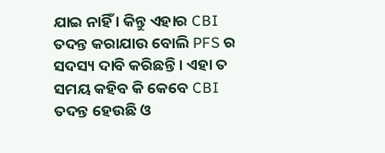ଯାଇ ନାହିଁ । କିନ୍ତୁ ଏହାର CBI ତଦନ୍ତ କରାଯାଉ ବୋଲି PFS ର ସଦସ୍ୟ ଦାବି କରିଛନ୍ତି । ଏହା ତ ସମୟ କହିବ କି କେବେ CBI ତଦନ୍ତ ହେଉଛି ଓ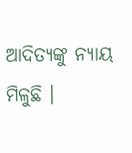ଆଦିତ୍ୟଙ୍କୁ ନ୍ୟାୟ ମିଳୁଛି ।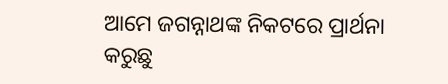ଆମେ ଜଗନ୍ନାଥଙ୍କ ନିକଟରେ ପ୍ରାର୍ଥନା କରୁଛୁ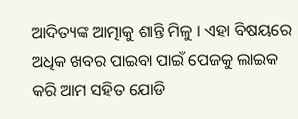ଆଦିତ୍ୟଙ୍କ ଆତ୍ମାକୁ ଶାନ୍ତି ମିଳୁ । ଏହା ବିଷୟରେ ଅଧିକ ଖବର ପାଇବା ପାଇଁ ପେଜକୁ ଲାଇକ କରି ଆମ ସହିତ ଯୋଡି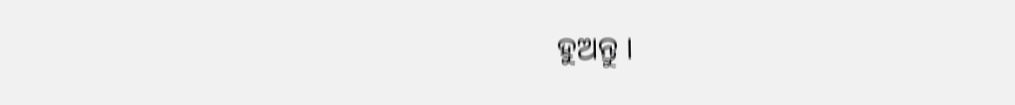ହୁଅନ୍ତୁ ।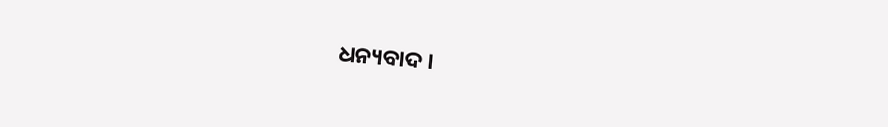ଧନ୍ୟବାଦ ।